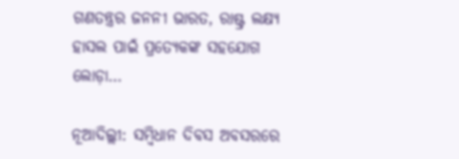ଗଣତନ୍ତ୍ରର ଜନନୀ ଭାରତ, ରାଷ୍ଟ୍ର ଲକ୍ଷ୍ୟ ହାସଲ ପାଇଁ ପ୍ରତ୍ୟେକଙ୍କ ସହଯୋଗ ଲୋଡ଼ା…

ନୂଆଦିଲ୍ଲୀ: ସମ୍ବିଧାନ ଦିବସ ଅବସରରେ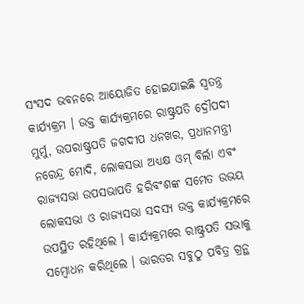ସଂସଦ ଭବନରେ ଆୟୋଜିତ ହୋଇଯାଇଛି ସ୍ୱତନ୍ତ୍ର କାର୍ଯ୍ୟକ୍ରମ । ଉକ୍ତ କାର୍ଯ୍ୟକ୍ରମରେ ରାଷ୍ଟ୍ରପତି ଦ୍ରୌପଦୀ ମୁର୍ମୁ, ଉପରାଷ୍ଟ୍ରପତି ଜଗଦୀପ ଧନଖର, ପ୍ରଧାନମନ୍ତ୍ରୀ ନରେନ୍ଦ୍ର ମୋଦି, ଲୋକସଭା ଅଧ୍ୟକ୍ଷ ଓମ୍ ବିର୍ଲା ଏବଂ ରାଜ୍ୟସଭା ଉପସଭାପତି ହରିବଂଶଙ୍କ ସମେତ ଉଭୟ ଲୋକସଭା ଓ ରାଜ୍ୟସଭା ସଦସ୍ୟ ଉକ୍ତ କାର୍ଯ୍ୟକ୍ରମରେ ଉପସ୍ଥିତ ରହିଥିଲେ । କାର୍ଯ୍ୟକ୍ରମରେ ରାଷ୍ଟ୍ରପତି ସଭାକୁ ସମ୍ବୋଧନ କରିଥିଲେ । ଭାରତର ସବୁଠୁ ପବିତ୍ର ଗ୍ରନ୍ଥ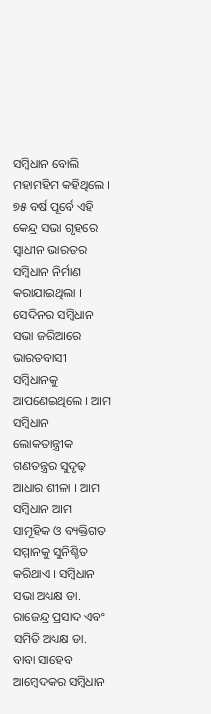ସମ୍ବିଧାନ ବୋଲି ମହାମହିମ କହିଥିଲେ । ୭୫ ବର୍ଷ ପୂର୍ବେ ଏହି କେନ୍ଦ୍ର ସଭା ଗୃହରେ ସ୍ୱାଧୀନ ଭାରତର ସମ୍ବିଧାନ ନିର୍ମାଣ କରାଯାଇଥିଲା । ସେଦିନର ସମ୍ବିଧାନ ସଭା ଜରିଆରେ ଭାରତବାସୀ ସମ୍ବିଧାନକୁ ଆପଣେଇଥିଲେ । ଆମ ସମ୍ବିଧାନ ଲୋକତାନ୍ତ୍ରୀକ ଗଣତନ୍ତ୍ରର ସୁଦୃଢ଼ ଆଧାର ଶୀଳା । ଆମ ସମ୍ବିଧାନ ଆମ ସାମୂହିକ ଓ ବ୍ୟକ୍ତିଗତ ସମ୍ମାନକୁ ସୁନିଶ୍ଚିତ କରିଥାଏ । ସମ୍ବିଧାନ ସଭା ଅଧ୍ୟକ୍ଷ ଡା. ରାଜେନ୍ଦ୍ର ପ୍ରସାଦ ଏବଂ ସମିତି ଅଧ୍ୟକ୍ଷ ଡା. ବାବା ସାହେବ ଆମ୍ବେଦକର ସମ୍ବିଧାନ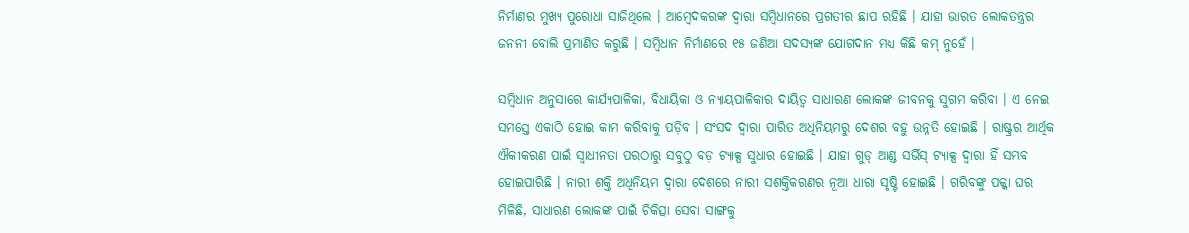ନିର୍ମାଣର ମୁଖ୍ୟ ପୁରୋଧା ସାଜିଥିଲେ । ଆମ୍ବେଦକରଙ୍କ ଦ୍ୱାରା ସମ୍ବିଧାନରେ ପ୍ରଗତୀର ଛାପ ରହିଛି । ଯାହା ଭାରତ ଲୋକତନ୍ତ୍ରର ଜନନୀ ବୋଲି ପ୍ରମାଣିତ କରୁଛି । ସମ୍ବିଧାନ ନିର୍ମାଣରେ ୧୫ ଜଣିଆ ସଦସ୍ୟଙ୍କ ଯୋଗଦାନ ମଧ୍ୟ କିଛି କମ୍ ନୁହେଁ ।

ସମ୍ବିଧାନ ଅନୁସାରେ କାର୍ଯ୍ୟପାଳିକା, ବିଧାୟିକା ଓ ନ୍ୟାୟପାଳିକାର ଦାୟିତ୍ୱ ସାଧାରଣ ଲୋକଙ୍କ ଜୀବନକୁ ସୁଗମ କରିବା । ଏ ନେଇ ସମସ୍ତେ ଏକାଠି ହୋଇ କାମ କରିବାକୁ ପଡ଼ିବ । ସଂସଦ ଦ୍ୱାରା ପାରିତ ଅଧିନିୟମରୁ ଦେଶର ବହୁ ଉନ୍ନତି ହୋଇଛି । ରାଷ୍ଟ୍ରର ଆର୍ଥିକ ଐକୀକରଣ ପାଇଁ ସ୍ୱାଧୀନତା ପରଠାରୁ ସବୁଠୁ ବଡ଼ ଟ୍ୟାକ୍ସ ସୁଧାର ହୋଇଛି । ଯାହା ଗୁଡ୍ ଆଣ୍ଡ ସର୍ଭିସ୍ ଟ୍ୟାକ୍ସ ଦ୍ୱାରା ହିଁ ସମ୍ଭବ ହୋଇପାରିଛି । ନାରୀ ଶକ୍ତି ଅଧିନିୟମ ଦ୍ୱାରା ଦେଶରେ ନାରୀ ସଶକ୍ତିକରଣର ନୂଆ ଧାରା ସୃଷ୍ଟି ହୋଇଛି । ଗରିବଙ୍କୁ ପକ୍କା ଘର ମିଳିଛି, ସାଧାରଣ ଲୋକଙ୍କ ପାଇଁ ଚିକିତ୍ସା ସେବା ସାଙ୍ଗକୁ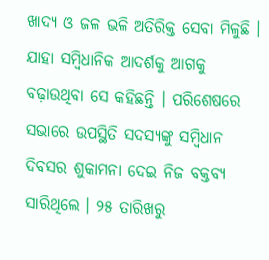ଖାଦ୍ୟ ଓ ଜଳ ଭଳି ଅତିରିକ୍ତ ସେବା ମିଳୁଛି । ଯାହା ସମ୍ବିଧାନିକ ଆଦର୍ଶକୁ ଆଗକୁ ବଢ଼ାଉଥିବା ସେ କହିଛନ୍ତି । ପରିଶେଷରେ ସଭାରେ ଉପସ୍ଥିତି ସଦସ୍ୟଙ୍କୁ ସମ୍ବିଧାନ ଦିବସର ଶୁକାମନା ଦେଇ ନିଜ ବକ୍ତବ୍ୟ ସାରିଥିଲେ । ୨୫ ତାରିଖରୁ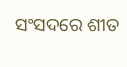ସଂସଦରେ ଶୀତ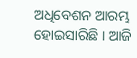ଅଧିବେଶନ ଆରମ୍ଭ ହୋଇସାରିଛି । ଆଜି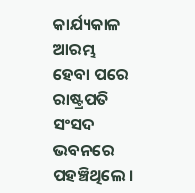କାର୍ଯ୍ୟକାଳ ଆରମ୍ଭ ହେବା ପରେ ରାଷ୍ଟ୍ରପତି ସଂସଦ ଭବନରେ ପହଞ୍ଚିଥିଲେ ।